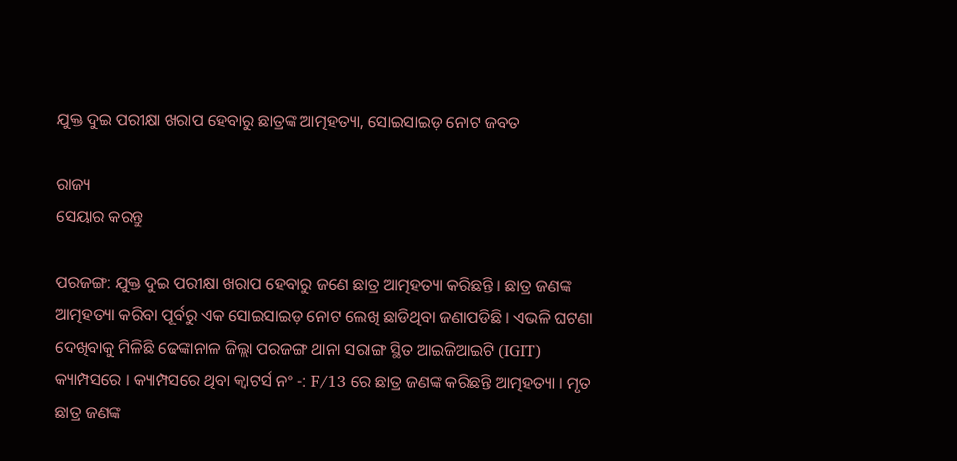ଯୁକ୍ତ ଦୁଇ ପରୀକ୍ଷା ଖରାପ ହେବାରୁ ଛାତ୍ରଙ୍କ ଆତ୍ମହତ୍ୟା, ସୋଇସାଇଡ଼ ନୋଟ ଜବତ

ରାଜ୍ୟ
ସେୟାର କରନ୍ତୁ

ପରଜଙ୍ଗ: ଯୁକ୍ତ ଦୁଇ ପରୀକ୍ଷା ଖରାପ ହେବାରୁ ଜଣେ ଛାତ୍ର ଆତ୍ମହତ୍ୟା କରିଛନ୍ତି । ଛାତ୍ର ଜଣଙ୍କ ଆତ୍ମହତ୍ୟା କରିବା ପୂର୍ବରୁ ଏକ ସୋଇସାଇଡ଼ ନୋଟ ଲେଖି ଛାଡିଥିବା ଜଣାପଡିଛି । ଏଭଳି ଘଟଣା ଦେଖିବାକୁ ମିଳିଛି ଢେଙ୍କାନାଳ ଜିଲ୍ଲା ପରଜଙ୍ଗ ଥାନା ସରାଙ୍ଗ ସ୍ଥିତ ଆଇଜିଆଇଟି (IGIT) କ୍ୟାମ୍ପସରେ । କ୍ୟାମ୍ପସରେ ଥିବା କ୍ୱାଟର୍ସ ନଂ -: F/13 ରେ ଛାତ୍ର ଜଣଙ୍କ କରିଛନ୍ତି ଆତ୍ମହତ୍ୟା । ମୃତ ଛାତ୍ର ଜଣଙ୍କ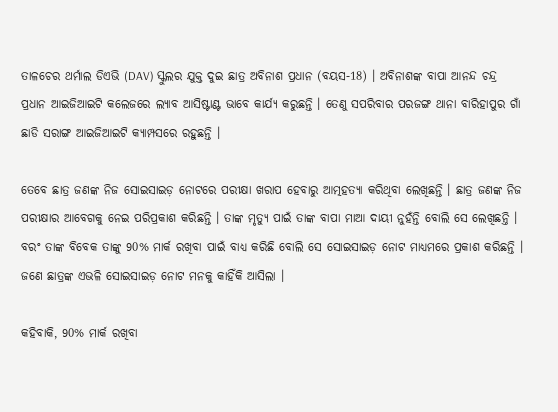ତାଳଚେର ଥର୍ମାଲ ଡିଏଭି (DAV) ସ୍କୁଲର ଯୁକ୍ତ ଦୁଇ ଛାତ୍ର ଅବିନାଶ ପ୍ରଧାନ (ବୟସ-18) । ଅବିନାଶଙ୍କ ବାପା ଆନନ୍ଦ ଚନ୍ଦ୍ର ପ୍ରଧାନ ଆଇଜିଆଇଟି କଲେଜରେ ଲ୍ୟାବ ଆସିଷ୍ଟାଣ୍ଟ ଭାବେ କାର୍ଯ୍ୟ କରୁଛନ୍ତି । ତେଣୁ ସପରିବାର ପରଜଙ୍ଗ ଥାନା ବାରିହାପୁର ଗାଁ ଛାଡି ସରାଙ୍ଗ ଆଇଜିଆଇଟି କ୍ୟାମ୍ପସରେ ରହୁଛନ୍ତି ।

ତେବେ ଛାତ୍ର ଜଣଙ୍କ ନିଜ ସୋଇସାଇଡ଼ ନୋଟରେ ପରୀକ୍ଷା ଖରାପ ହେବାରୁ ଆତ୍ମହତ୍ୟା କରିଥିବା ଲେଖିଛନ୍ତି । ଛାତ୍ର ଜଣଙ୍କ ନିଜ ପରୀକ୍ଷାର ଆବେଗକୁ ନେଇ ପରିପ୍ରକାଶ କରିଛନ୍ତି । ତାଙ୍କ ମୃତ୍ୟୁ ପାଇଁ ତାଙ୍କ ବାପା ମାଆ ଦାୟୀ ନୁହଁନ୍ତି ବୋଲି ସେ ଲେଖିଛନ୍ତି । ବରଂ ତାଙ୍କ ବିବେକ ତାଙ୍କୁ 90% ମାର୍କ ରଖିବା ପାଇଁ ବାଧ୍ୟ କରିଛି ବୋଲି ସେ ସୋଇସାଇଡ଼ ନୋଟ ମାଧ୍ୟମରେ ପ୍ରକାଶ କରିଛନ୍ତି । ଜଣେ ଛାତ୍ରଙ୍କ ଏଭଳି ସୋଇସାଇଡ଼ ନୋଟ ମନକୁ କାହିଁକି ଆସିଲା ।

କହିବାକି, 90% ମାର୍କ ରଖିବା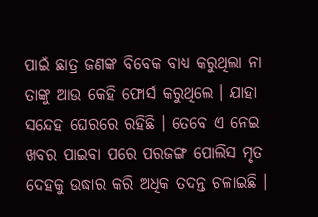ପାଇଁ ଛାତ୍ର ଜଣଙ୍କ ବିବେକ ବାଧ୍ୟ କରୁଥିଲା ନା ତାଙ୍କୁ ଆଉ କେହି ଫୋର୍ସ କରୁଥିଲେ । ଯାହା ସନ୍ଦେହ ଘେରରେ ରହିଛି । ତେବେ ଏ ନେଇ ଖବର ପାଇବା ପରେ ପରଜଙ୍ଗ ପୋଲିସ ମୃତ ଦେହକୁ ଉଦ୍ଧାର କରି ଅଧିକ ତଦନ୍ତ ଚଳାଇଛି ।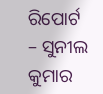ରିପୋର୍ଟ – ସୁନୀଲ କୁମାର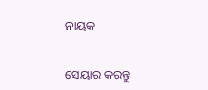ନାୟକ


ସେୟାର କରନ୍ତୁ